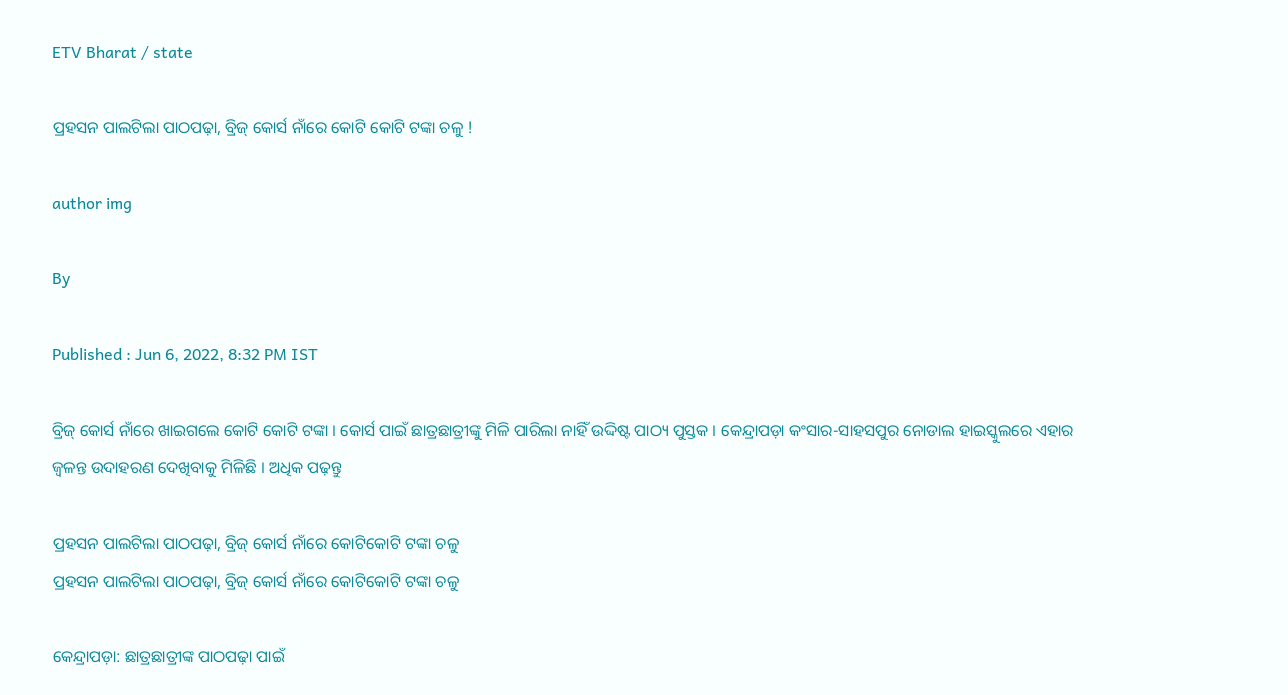ETV Bharat / state

ପ୍ରହସନ ପାଲଟିଲା ପାଠପଢ଼ା, ବ୍ରିଜ୍‌ କୋର୍ସ ନାଁରେ କୋଟି କୋଟି ଟଙ୍କା ଚଳୁ !

author img

By

Published : Jun 6, 2022, 8:32 PM IST

ବ୍ରିଜ୍‌ କୋର୍ସ ନାଁରେ ଖାଇଗଲେ କୋଟି କୋଟି ଟଙ୍କା । କୋର୍ସ ପାଇଁ ଛାତ୍ରଛାତ୍ରୀଙ୍କୁ ମିଳି ପାରିଲା ନାହିଁ ଉଦ୍ଦିଷ୍ଟ ପାଠ୍ୟ ପୁସ୍ତକ । କେନ୍ଦ୍ରାପଡ଼ା କଂସାର-ସାହସପୁର ନୋଡାଲ ହାଇସ୍କୁଲରେ ଏହାର ଜ୍ବଳନ୍ତ ଉଦାହରଣ ଦେଖିବାକୁ ମିଳିଛି । ଅଧିକ ପଢ଼ନ୍ତୁ

ପ୍ରହସନ ପାଲଟିଲା ପାଠପଢ଼ା, ବ୍ରିଜ୍‌ କୋର୍ସ ନାଁରେ କୋଟିକୋଟି ଟଙ୍କା ଚଳୁ
ପ୍ରହସନ ପାଲଟିଲା ପାଠପଢ଼ା, ବ୍ରିଜ୍‌ କୋର୍ସ ନାଁରେ କୋଟିକୋଟି ଟଙ୍କା ଚଳୁ

କେନ୍ଦ୍ରାପଡ଼ା: ଛାତ୍ରଛାତ୍ରୀଙ୍କ ପାଠପଢ଼ା ପାଇଁ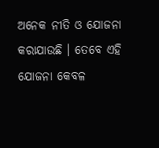ଅନେକ ନୀତି ଓ ଯୋଜନା କରାଯାଉଛି । ତେବେ ଏହି ଯୋଜନା କେବଳ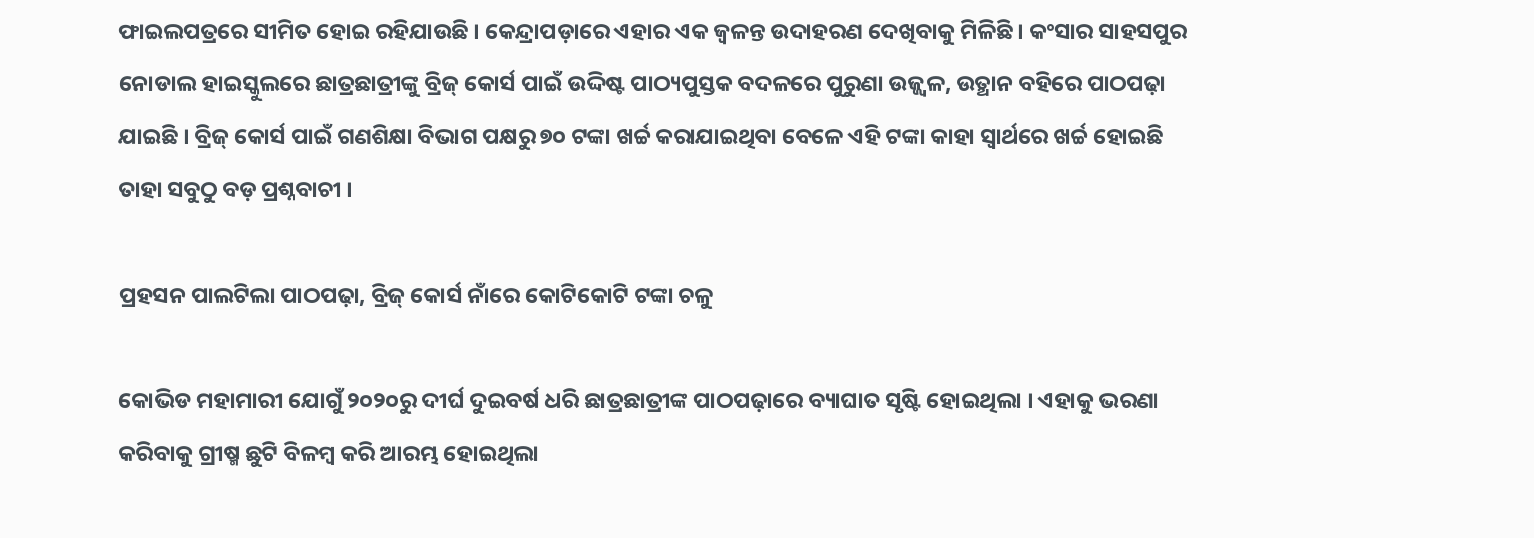ଫାଇଲପତ୍ରରେ ସୀମିତ ହୋଇ ରହିଯାଉଛି । କେନ୍ଦ୍ରାପଡ଼ାରେ ଏହାର ଏକ ଜ୍ବଳନ୍ତ ଉଦାହରଣ ଦେଖିବାକୁ ମିଳିଛି । କଂସାର ସାହସପୁର ନୋଡାଲ ହାଇସ୍କୁଲରେ ଛାତ୍ରଛାତ୍ରୀଙ୍କୁ ବ୍ରିଜ୍‌ କୋର୍ସ ପାଇଁ ଉଦ୍ଦିଷ୍ଟ ପାଠ୍ୟପୁସ୍ତକ ବଦଳରେ ପୁରୁଣା ଉଜ୍ଜ୍ବଳ, ଉତ୍ଥାନ ବହିରେ ପାଠପଢ଼ା ଯାଇଛି । ବ୍ରିଜ୍‌ କୋର୍ସ ପାଇଁ ଗଣଶିକ୍ଷା ବିଭାଗ ପକ୍ଷରୁ ୭୦ ଟଙ୍କା ଖର୍ଚ୍ଚ କରାଯାଇଥିବା ବେଳେ ଏହି ଟଙ୍କା କାହା ସ୍ବାର୍ଥରେ ଖର୍ଚ୍ଚ ହୋଇଛି ତାହା ସବୁଠୁ ବଡ଼ ପ୍ରଶ୍ନବାଚୀ ।

ପ୍ରହସନ ପାଲଟିଲା ପାଠପଢ଼ା, ବ୍ରିଜ୍‌ କୋର୍ସ ନାଁରେ କୋଟିକୋଟି ଟଙ୍କା ଚଳୁ

କୋଭିଡ ମହାମାରୀ ଯୋଗୁଁ ୨୦୨୦ରୁ ଦୀର୍ଘ ଦୁଇବର୍ଷ ଧରି ଛାତ୍ରଛାତ୍ରୀଙ୍କ ପାଠପଢ଼ାରେ ବ୍ୟାଘାତ ସୃଷ୍ଟି ହୋଇଥିଲା । ଏହାକୁ ଭରଣା କରିବାକୁ ଗ୍ରୀଷ୍ମ ଛୁଟି ବିଳମ୍ବ କରି ଆରମ୍ଭ ହୋଇଥିଲା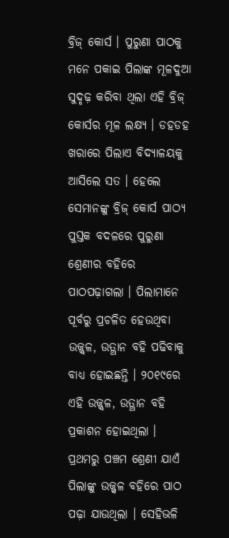ବ୍ରିଜ୍‌ କୋର୍ସ । ପୁରୁଣା ପାଠକୁ ମନେ ପକାଇ ପିଲାଙ୍କ ମୂଳଦୁଆ ସୁଦୃଢ଼ କରିବା ଥିଲା ଏହି ବ୍ରିଜ୍‌ କୋର୍ସର ମୂଳ ଲକ୍ଷ୍ୟ । ଡହଡହ ଖରାରେ ପିଲାଏ ବିଦ୍ୟାଳୟକୁ ଆସିଲେ ସତ । ହେଲେ ସେମାନଙ୍କୁ ବ୍ରିଜ୍‌ କୋର୍ସ ପାଠ୍ୟ ପୁସ୍ତକ ବଦଳରେ ପୁରୁଣା ଶ୍ରେଣୀର ବହିରେ ପାଠପଢ଼ାଗଲା । ପିଲାମାନେ ପୂର୍ବରୁ ପ୍ରଚଳିତ ହେଉଥିବା ଉଜ୍ଜ୍ବଳ, ଉତ୍ଥାନ ବହି ପଢିବାକୁ ବାଧ୍ୟ ହୋଇଛନ୍ତି । ୨୦୧୯ରେ ଏହି ଉଜ୍ଜ୍ବଳ, ଉତ୍ଥାନ ବହି ପ୍ରକାଶନ ହୋଇଥିଲା । ପ୍ରଥମରୁ ପଞ୍ଚମ ଶ୍ରେଣୀ ଯାଏଁ ପିଲାଙ୍କୁ ଉଜ୍ଜ୍ବଳ ବହିରେ ପାଠ ପଢ଼ା ଯାଉଥିଲା । ସେହିଭଳି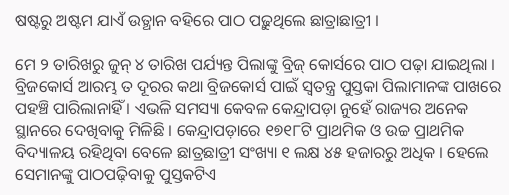ଷଷ୍ଟରୁ ଅଷ୍ଟମ ଯାଏଁ ଉତ୍ଥାନ ବହିରେ ପାଠ ପଢ଼ୁଥିଲେ ଛାତ୍ରାଛାତ୍ରୀ ।

ମେ ୨ ତାରିଖରୁ ଜୁନ୍‌ ୪ ତାରିଖ ପର୍ଯ୍ୟନ୍ତ ପିଲାଙ୍କୁ ବ୍ରିଜ୍‌ କୋର୍ସରେ ପାଠ ପଢ଼ା ଯାଇଥିଲା । ବ୍ରିଜକୋର୍ସ ଆରମ୍ଭ ତ ଦୂରର କଥା ବ୍ରିଜକୋର୍ସ ପାଇଁ ସ୍ବତନ୍ତ୍ର ପୁସ୍ତକା ପିଲାମାନଙ୍କ ପାଖରେ ପହଞ୍ଚି ପାରିଲାନାହିଁ । ଏଭଳି ସମସ୍ୟା କେବଳ କେନ୍ଦ୍ରାପଡ଼ା ନୁହେଁ ରାଜ୍ୟର ଅନେକ ସ୍ଥାନରେ ଦେଖିବାକୁ ମିଳିଛି । କେନ୍ଦ୍ରାପଡ଼ାରେ ୧୭୧୮ଟି ପ୍ରାଥମିକ ଓ ଉଚ୍ଚ ପ୍ରାଥମିକ ବିଦ୍ୟାଳୟ ରହିଥିବା ବେଳେ ଛାତ୍ରଛାତ୍ରୀ ସଂଖ୍ୟା ୧ ଲକ୍ଷ ୪୫ ହଜାରରୁ ଅଧିକ । ହେଲେ ସେମାନଙ୍କୁ ପାଠପଢ଼ିବାକୁ ପୁସ୍ତକଟିଏ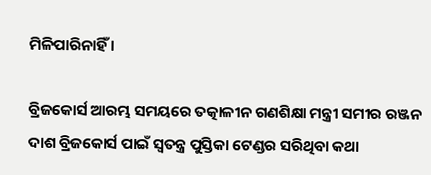ମିଳିପାରିନାହିଁ ।

ବ୍ରିଜକୋର୍ସ ଆରମ୍ଭ ସମୟରେ ତତ୍କାଳୀନ ଗଣଶିକ୍ଷା ମନ୍ତ୍ରୀ ସମୀର ରଞ୍ଜନ ଦାଶ ବ୍ରିଜକୋର୍ସ ପାଇଁ ସ୍ୱତନ୍ତ୍ର ପୁସ୍ତିକା ଟେଣ୍ଡର ସରିଥିବା କଥା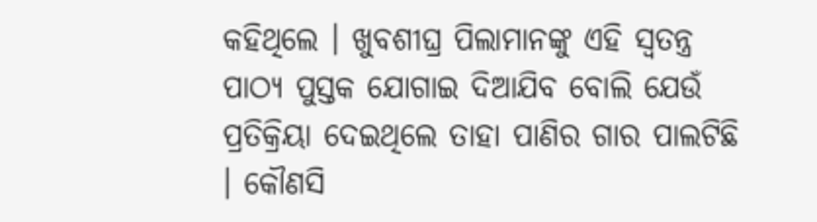କହିଥିଲେ । ଖୁବଶୀଘ୍ର ପିଲାମାନଙ୍କୁ ଏହି ସ୍ବତନ୍ତ୍ର ପାଠ୍ୟ ପୁସ୍ତକ ଯୋଗାଇ ଦିଆଯିବ ବୋଲି ଯେଉଁ ପ୍ରତିକ୍ରିୟା ଦେଇଥିଲେ ତାହା ପାଣିର ଗାର ପାଲଟିଛି । କୌଣସି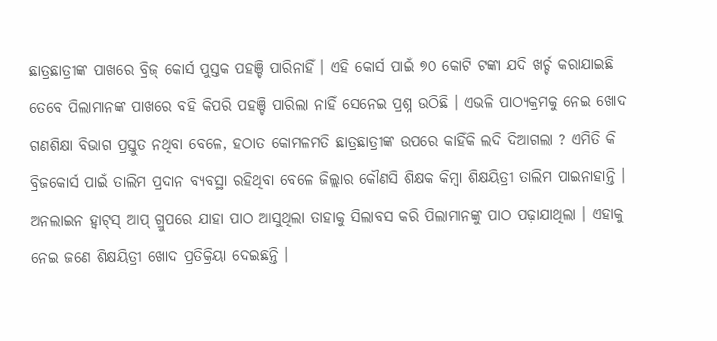ଛାତ୍ରଛାତ୍ରୀଙ୍କ ପାଖରେ ବ୍ରିଜ୍‌ କୋର୍ସ ପୁସ୍ତକ ପହଞ୍ଚି ପାରିନାହିଁ । ଏହି କୋର୍ସ ପାଇଁ ୭୦ କୋଟି ଟଙ୍କା ଯଦି ଖର୍ଚ୍ଚ କରାଯାଇଛି ତେବେ ପିଲାମାନଙ୍କ ପାଖରେ ବହି କିପରି ପହଞ୍ଚି ପାରିଲା ନାହିଁ ସେନେଇ ପ୍ରଶ୍ନ ଉଠିଛି । ଏଭଳି ପାଠ୍ୟକ୍ରମକୁ ନେଇ ଖୋଦ ଗଣଶିକ୍ଷା ବିଭାଗ ପ୍ରସ୍ତୁତ ନଥିବା ବେଳେ, ହଠାତ କୋମଳମତି ଛାତ୍ରଛାତ୍ରୀଙ୍କ ଉପରେ କାହିଁକି ଲଦି ଦିଆଗଲା ? ଏମିତି କି ବ୍ରିଜକୋର୍ସ ପାଇଁ ତାଲିମ ପ୍ରଦାନ ବ୍ୟବସ୍ଥା ରହିଥିବା ବେଳେ ଜିଲ୍ଲାର କୌଣସି ଶିକ୍ଷକ କିମ୍ବା ଶିକ୍ଷୟିତ୍ରୀ ତାଲିମ ପାଇନାହାନ୍ତି । ଅନଲାଇନ ହ୍ଵାଟ୍‌ସ୍‌ ଆପ୍‌ ଗ୍ରୁପରେ ଯାହା ପାଠ ଆସୁଥିଲା ତାହାକୁ ସିଲାବସ କରି ପିଲାମାନଙ୍କୁ ପାଠ ପଢ଼ାଯାଥିଲା । ଏହାକୁ ନେଇ ଜଣେ ଶିକ୍ଷୟିତ୍ରୀ ଖୋଦ ପ୍ରତିକ୍ରିୟା ଦେଇଛନ୍ତି ।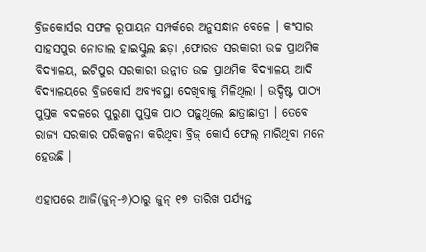ବ୍ରିଜକୋର୍ସର ସଫଳ ରୂପାୟନ ସମ୍ପର୍କରେ ଅନୁସନ୍ଧାନ ବେଳେ । କଂସାର ସାହସପୁର ନୋଡାଲ ହାଇସ୍କୁଲ ଛଡ଼ା ,ଫୋରଡ ସରକାରୀ ଉଚ୍ଚ ପ୍ରାଥମିକ ବିଦ୍ୟାଳୟ, ଇଟିପୁର ସରକାରୀ ଉନ୍ନୀତ ଉଚ୍ଚ ପ୍ରାଥମିକ ବିଦ୍ୟାଳୟ ଆଦି ବିଦ୍ୟାଳୟରେ ବ୍ରିଜକୋର୍ସ ଅବ୍ୟବସ୍ଥା ଦେଖିବାକୁ ମିଳିଥିଲା । ଉଦ୍ଦିଷ୍ଟ ପାଠ୍ୟ ପୁସ୍ତକ ବଦଳରେ ପୁରୁଣା ପୁସ୍ତକ ପାଠ ପଢ଼ୁଥିଲେ ଛାତ୍ରାଛାତ୍ରୀ । ତେବେ ରାଜ୍ୟ ସରକାର ପରିକଳ୍ପନା କରିଥିବା ବ୍ରିଜ୍‌ କୋର୍ସ ଫେଲ୍‌ ମାରିଥିବା ମନେ ହେଉଛି ।

ଏହାପରେ ଆଜି(ଜୁନ୍‌-୬)ଠାରୁ ଜୁନ୍‌ ୧୭ ତାରିଖ ପର୍ଯ୍ୟନ୍ତ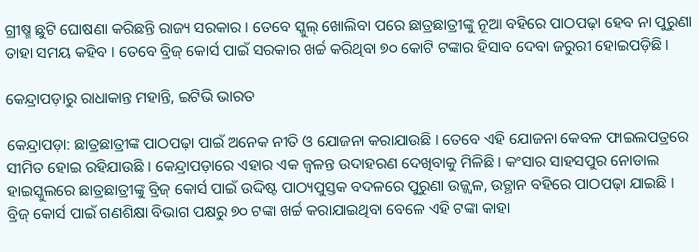ଗ୍ରୀଷ୍ମ ଛୁଟି ଘୋଷଣା କରିଛନ୍ତି ରାଜ୍ୟ ସରକାର । ତେବେ ସ୍କୁଲ୍‌ ଖୋଲିବା ପରେ ଛାତ୍ରଛାତ୍ରୀଙ୍କୁ ନୂଆ ବହିରେ ପାଠପଢ଼ା ହେବ ନା ପୁରୁଣା ତାହା ସମୟ କହିବ । ତେବେ ବ୍ରିଜ୍‌ କୋର୍ସ ପାଇଁ ସରକାର ଖର୍ଚ୍ଚ କରିଥିବା ୭୦ କୋଟି ଟଙ୍କାର ହିସାବ ଦେବା ଜରୁରୀ ହୋଇପଡ଼ିଛି ।

କେନ୍ଦ୍ରାପଡ଼ାରୁ ରାଧାକାନ୍ତ ମହାନ୍ତି, ଇଟିଭି ଭାରତ

କେନ୍ଦ୍ରାପଡ଼ା: ଛାତ୍ରଛାତ୍ରୀଙ୍କ ପାଠପଢ଼ା ପାଇଁ ଅନେକ ନୀତି ଓ ଯୋଜନା କରାଯାଉଛି । ତେବେ ଏହି ଯୋଜନା କେବଳ ଫାଇଲପତ୍ରରେ ସୀମିତ ହୋଇ ରହିଯାଉଛି । କେନ୍ଦ୍ରାପଡ଼ାରେ ଏହାର ଏକ ଜ୍ବଳନ୍ତ ଉଦାହରଣ ଦେଖିବାକୁ ମିଳିଛି । କଂସାର ସାହସପୁର ନୋଡାଲ ହାଇସ୍କୁଲରେ ଛାତ୍ରଛାତ୍ରୀଙ୍କୁ ବ୍ରିଜ୍‌ କୋର୍ସ ପାଇଁ ଉଦ୍ଦିଷ୍ଟ ପାଠ୍ୟପୁସ୍ତକ ବଦଳରେ ପୁରୁଣା ଉଜ୍ଜ୍ବଳ, ଉତ୍ଥାନ ବହିରେ ପାଠପଢ଼ା ଯାଇଛି । ବ୍ରିଜ୍‌ କୋର୍ସ ପାଇଁ ଗଣଶିକ୍ଷା ବିଭାଗ ପକ୍ଷରୁ ୭୦ ଟଙ୍କା ଖର୍ଚ୍ଚ କରାଯାଇଥିବା ବେଳେ ଏହି ଟଙ୍କା କାହା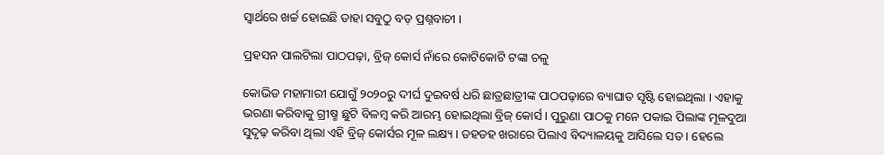ସ୍ବାର୍ଥରେ ଖର୍ଚ୍ଚ ହୋଇଛି ତାହା ସବୁଠୁ ବଡ଼ ପ୍ରଶ୍ନବାଚୀ ।

ପ୍ରହସନ ପାଲଟିଲା ପାଠପଢ଼ା, ବ୍ରିଜ୍‌ କୋର୍ସ ନାଁରେ କୋଟିକୋଟି ଟଙ୍କା ଚଳୁ

କୋଭିଡ ମହାମାରୀ ଯୋଗୁଁ ୨୦୨୦ରୁ ଦୀର୍ଘ ଦୁଇବର୍ଷ ଧରି ଛାତ୍ରଛାତ୍ରୀଙ୍କ ପାଠପଢ଼ାରେ ବ୍ୟାଘାତ ସୃଷ୍ଟି ହୋଇଥିଲା । ଏହାକୁ ଭରଣା କରିବାକୁ ଗ୍ରୀଷ୍ମ ଛୁଟି ବିଳମ୍ବ କରି ଆରମ୍ଭ ହୋଇଥିଲା ବ୍ରିଜ୍‌ କୋର୍ସ । ପୁରୁଣା ପାଠକୁ ମନେ ପକାଇ ପିଲାଙ୍କ ମୂଳଦୁଆ ସୁଦୃଢ଼ କରିବା ଥିଲା ଏହି ବ୍ରିଜ୍‌ କୋର୍ସର ମୂଳ ଲକ୍ଷ୍ୟ । ଡହଡହ ଖରାରେ ପିଲାଏ ବିଦ୍ୟାଳୟକୁ ଆସିଲେ ସତ । ହେଲେ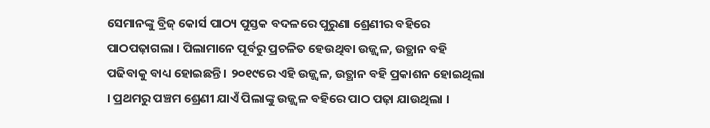ସେମାନଙ୍କୁ ବ୍ରିଜ୍‌ କୋର୍ସ ପାଠ୍ୟ ପୁସ୍ତକ ବଦଳରେ ପୁରୁଣା ଶ୍ରେଣୀର ବହିରେ ପାଠପଢ଼ାଗଲା । ପିଲାମାନେ ପୂର୍ବରୁ ପ୍ରଚଳିତ ହେଉଥିବା ଉଜ୍ଜ୍ବଳ, ଉତ୍ଥାନ ବହି ପଢିବାକୁ ବାଧ୍ୟ ହୋଇଛନ୍ତି । ୨୦୧୯ରେ ଏହି ଉଜ୍ଜ୍ବଳ, ଉତ୍ଥାନ ବହି ପ୍ରକାଶନ ହୋଇଥିଲା । ପ୍ରଥମରୁ ପଞ୍ଚମ ଶ୍ରେଣୀ ଯାଏଁ ପିଲାଙ୍କୁ ଉଜ୍ଜ୍ବଳ ବହିରେ ପାଠ ପଢ଼ା ଯାଉଥିଲା ।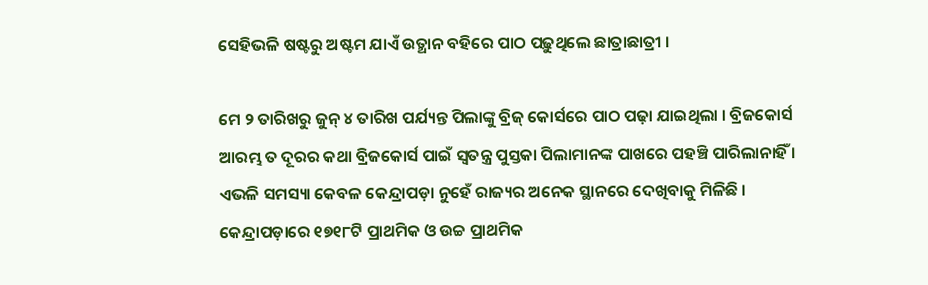ସେହିଭଳି ଷଷ୍ଟରୁ ଅଷ୍ଟମ ଯାଏଁ ଉତ୍ଥାନ ବହିରେ ପାଠ ପଢ଼ୁଥିଲେ ଛାତ୍ରାଛାତ୍ରୀ ।

ମେ ୨ ତାରିଖରୁ ଜୁନ୍‌ ୪ ତାରିଖ ପର୍ଯ୍ୟନ୍ତ ପିଲାଙ୍କୁ ବ୍ରିଜ୍‌ କୋର୍ସରେ ପାଠ ପଢ଼ା ଯାଇଥିଲା । ବ୍ରିଜକୋର୍ସ ଆରମ୍ଭ ତ ଦୂରର କଥା ବ୍ରିଜକୋର୍ସ ପାଇଁ ସ୍ବତନ୍ତ୍ର ପୁସ୍ତକା ପିଲାମାନଙ୍କ ପାଖରେ ପହଞ୍ଚି ପାରିଲାନାହିଁ । ଏଭଳି ସମସ୍ୟା କେବଳ କେନ୍ଦ୍ରାପଡ଼ା ନୁହେଁ ରାଜ୍ୟର ଅନେକ ସ୍ଥାନରେ ଦେଖିବାକୁ ମିଳିଛି । କେନ୍ଦ୍ରାପଡ଼ାରେ ୧୭୧୮ଟି ପ୍ରାଥମିକ ଓ ଉଚ୍ଚ ପ୍ରାଥମିକ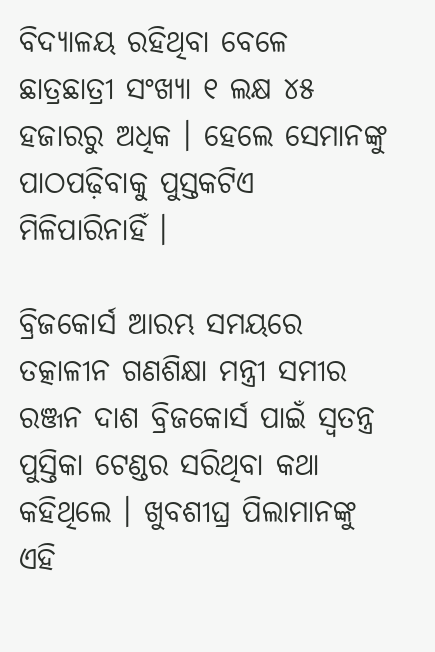ବିଦ୍ୟାଳୟ ରହିଥିବା ବେଳେ ଛାତ୍ରଛାତ୍ରୀ ସଂଖ୍ୟା ୧ ଲକ୍ଷ ୪୫ ହଜାରରୁ ଅଧିକ । ହେଲେ ସେମାନଙ୍କୁ ପାଠପଢ଼ିବାକୁ ପୁସ୍ତକଟିଏ ମିଳିପାରିନାହିଁ ।

ବ୍ରିଜକୋର୍ସ ଆରମ୍ଭ ସମୟରେ ତତ୍କାଳୀନ ଗଣଶିକ୍ଷା ମନ୍ତ୍ରୀ ସମୀର ରଞ୍ଜନ ଦାଶ ବ୍ରିଜକୋର୍ସ ପାଇଁ ସ୍ୱତନ୍ତ୍ର ପୁସ୍ତିକା ଟେଣ୍ଡର ସରିଥିବା କଥା କହିଥିଲେ । ଖୁବଶୀଘ୍ର ପିଲାମାନଙ୍କୁ ଏହି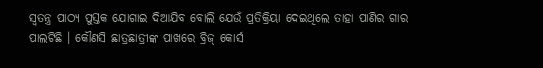ସ୍ବତନ୍ତ୍ର ପାଠ୍ୟ ପୁସ୍ତକ ଯୋଗାଇ ଦିଆଯିବ ବୋଲି ଯେଉଁ ପ୍ରତିକ୍ରିୟା ଦେଇଥିଲେ ତାହା ପାଣିର ଗାର ପାଲଟିଛି । କୌଣସି ଛାତ୍ରଛାତ୍ରୀଙ୍କ ପାଖରେ ବ୍ରିଜ୍‌ କୋର୍ସ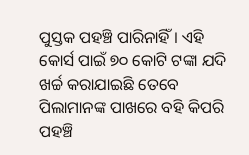ପୁସ୍ତକ ପହଞ୍ଚି ପାରିନାହିଁ । ଏହି କୋର୍ସ ପାଇଁ ୭୦ କୋଟି ଟଙ୍କା ଯଦି ଖର୍ଚ୍ଚ କରାଯାଇଛି ତେବେ ପିଲାମାନଙ୍କ ପାଖରେ ବହି କିପରି ପହଞ୍ଚି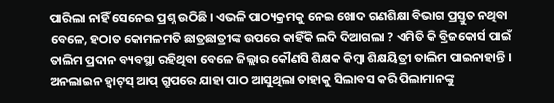ପାରିଲା ନାହିଁ ସେନେଇ ପ୍ରଶ୍ନ ଉଠିଛି । ଏଭଳି ପାଠ୍ୟକ୍ରମକୁ ନେଇ ଖୋଦ ଗଣଶିକ୍ଷା ବିଭାଗ ପ୍ରସ୍ତୁତ ନଥିବା ବେଳେ, ହଠାତ କୋମଳମତି ଛାତ୍ରଛାତ୍ରୀଙ୍କ ଉପରେ କାହିଁକି ଲଦି ଦିଆଗଲା ? ଏମିତି କି ବ୍ରିଜକୋର୍ସ ପାଇଁ ତାଲିମ ପ୍ରଦାନ ବ୍ୟବସ୍ଥା ରହିଥିବା ବେଳେ ଜିଲ୍ଲାର କୌଣସି ଶିକ୍ଷକ କିମ୍ବା ଶିକ୍ଷୟିତ୍ରୀ ତାଲିମ ପାଇନାହାନ୍ତି । ଅନଲାଇନ ହ୍ଵାଟ୍‌ସ୍‌ ଆପ୍‌ ଗ୍ରୁପରେ ଯାହା ପାଠ ଆସୁଥିଲା ତାହାକୁ ସିଲାବସ କରି ପିଲାମାନଙ୍କୁ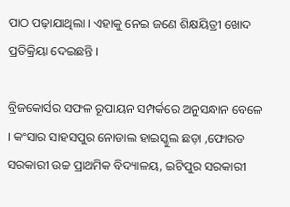ପାଠ ପଢ଼ାଯାଥିଲା । ଏହାକୁ ନେଇ ଜଣେ ଶିକ୍ଷୟିତ୍ରୀ ଖୋଦ ପ୍ରତିକ୍ରିୟା ଦେଇଛନ୍ତି ।

ବ୍ରିଜକୋର୍ସର ସଫଳ ରୂପାୟନ ସମ୍ପର୍କରେ ଅନୁସନ୍ଧାନ ବେଳେ । କଂସାର ସାହସପୁର ନୋଡାଲ ହାଇସ୍କୁଲ ଛଡ଼ା ,ଫୋରଡ ସରକାରୀ ଉଚ୍ଚ ପ୍ରାଥମିକ ବିଦ୍ୟାଳୟ, ଇଟିପୁର ସରକାରୀ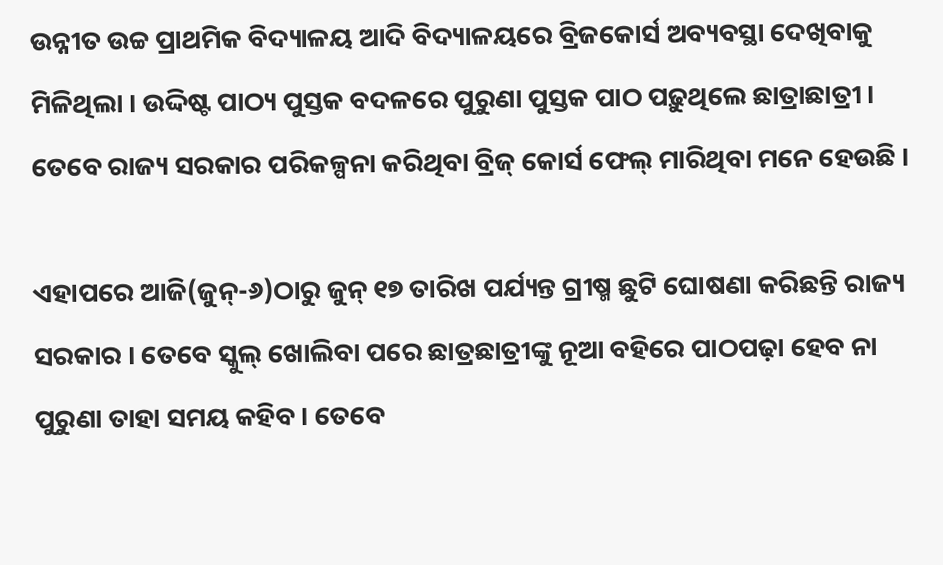ଉନ୍ନୀତ ଉଚ୍ଚ ପ୍ରାଥମିକ ବିଦ୍ୟାଳୟ ଆଦି ବିଦ୍ୟାଳୟରେ ବ୍ରିଜକୋର୍ସ ଅବ୍ୟବସ୍ଥା ଦେଖିବାକୁ ମିଳିଥିଲା । ଉଦ୍ଦିଷ୍ଟ ପାଠ୍ୟ ପୁସ୍ତକ ବଦଳରେ ପୁରୁଣା ପୁସ୍ତକ ପାଠ ପଢ଼ୁଥିଲେ ଛାତ୍ରାଛାତ୍ରୀ । ତେବେ ରାଜ୍ୟ ସରକାର ପରିକଳ୍ପନା କରିଥିବା ବ୍ରିଜ୍‌ କୋର୍ସ ଫେଲ୍‌ ମାରିଥିବା ମନେ ହେଉଛି ।

ଏହାପରେ ଆଜି(ଜୁନ୍‌-୬)ଠାରୁ ଜୁନ୍‌ ୧୭ ତାରିଖ ପର୍ଯ୍ୟନ୍ତ ଗ୍ରୀଷ୍ମ ଛୁଟି ଘୋଷଣା କରିଛନ୍ତି ରାଜ୍ୟ ସରକାର । ତେବେ ସ୍କୁଲ୍‌ ଖୋଲିବା ପରେ ଛାତ୍ରଛାତ୍ରୀଙ୍କୁ ନୂଆ ବହିରେ ପାଠପଢ଼ା ହେବ ନା ପୁରୁଣା ତାହା ସମୟ କହିବ । ତେବେ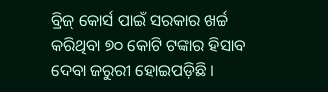ବ୍ରିଜ୍‌ କୋର୍ସ ପାଇଁ ସରକାର ଖର୍ଚ୍ଚ କରିଥିବା ୭୦ କୋଟି ଟଙ୍କାର ହିସାବ ଦେବା ଜରୁରୀ ହୋଇପଡ଼ିଛି ।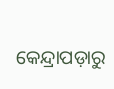କେନ୍ଦ୍ରାପଡ଼ାରୁ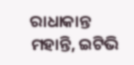ରାଧାକାନ୍ତ ମହାନ୍ତି, ଇଟିଭି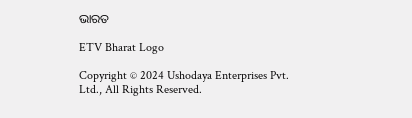ଭାରତ

ETV Bharat Logo

Copyright © 2024 Ushodaya Enterprises Pvt. Ltd., All Rights Reserved.